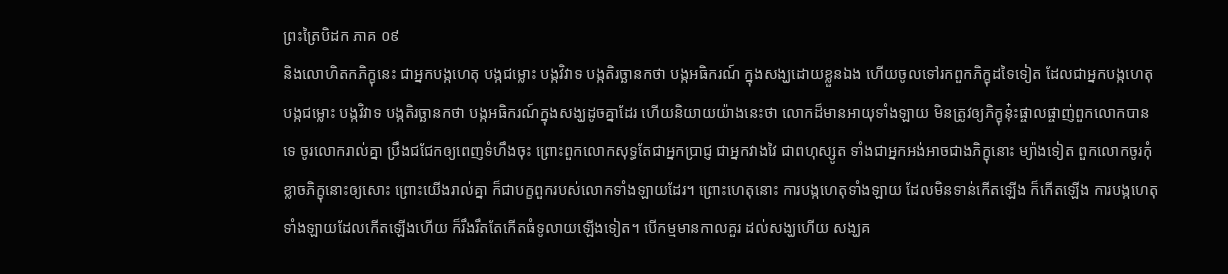ព្រះត្រៃបិដក ភាគ ០៩
និងលោហិតកភិក្ខុនេះ ជាអ្នកបង្កហេតុ បង្កជម្លោះ បង្កវិវាទ បង្កតិរច្ឆានកថា បង្កអធិករណ៍ ក្នុងសង្ឃដោយខ្លួនឯង ហើយចូលទៅរកពួកភិក្ខុដទៃទៀត ដែលជាអ្នកបង្កហេតុ បង្កជម្លោះ បង្កវិវាទ បង្កតិរច្ឆានកថា បង្កអធិករណ៍ក្នុងសង្ឃដូចគ្នាដែរ ហើយនិយាយយ៉ាងនេះថា លោកដ៏មានអាយុទាំងឡាយ មិនត្រូវឲ្យភិក្ខុនុ៎ះផ្ចាលផ្ចាញ់ពួកលោកបានទេ ចូរលោករាល់គ្នា ប្រឹងជជែកឲ្យពេញទំហឹងចុះ ព្រោះពួកលោកសុទ្ធតែជាអ្នកប្រាជ្ញ ជាអ្នកវាងវៃ ជាពហុស្សូត ទាំងជាអ្នកអង់អាចជាងភិក្ខុនោះ ម្យ៉ាងទៀត ពួកលោកចូរកុំខ្លាចភិក្ខុនោះឲ្យសោះ ព្រោះយើងរាល់គ្នា ក៏ជាបក្ខពួករបស់លោកទាំងឡាយដែរ។ ព្រោះហេតុនោះ ការបង្កហេតុទាំងឡាយ ដែលមិនទាន់កើតឡើង ក៏កើតឡើង ការបង្កហេតុទាំងឡាយដែលកើតឡើងហើយ ក៏រឹងរឹតតែកើតធំទូលាយឡើងទៀត។ បើកម្មមានកាលគួរ ដល់សង្ឃហើយ សង្ឃគ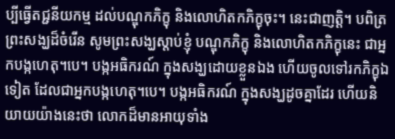ប្បីធ្វើតជ្ជនីយកម្ម ដល់បណ្ឌុកភិក្ខុ និងលោហិតកភិក្ខុចុះ។ នេះជាញត្តិ។ បពិត្រព្រះសង្ឃដ៏ចំរើន សូមព្រះសង្ឃស្តាប់ខ្ញុំ បណ្ឌុកភិក្ខុ និងលោហិតកភិក្ខុនេះ ជាអ្នកបង្កហេតុ។បេ។ បង្កអធិករណ៍ ក្នុងសង្ឃដោយខ្លួនឯង ហើយចូលទៅរកភិក្ខុឯទៀត ដែលជាអ្នកបង្កហេតុ។បេ។ បង្កអធិករណ៍ ក្នុងសង្ឃដូចគ្នាដែរ ហើយនិយាយយ៉ាងនេះថា លោកដ៏មានអាយុទាំង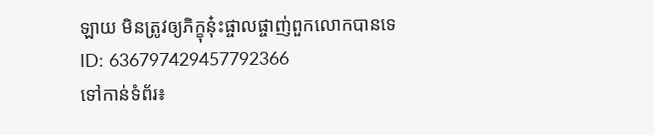ឡាយ មិនត្រូវឲ្យភិក្ខុនុ៎ះផ្ចាលផ្ចាញ់ពួកលោកបានទេ
ID: 636797429457792366
ទៅកាន់ទំព័រ៖